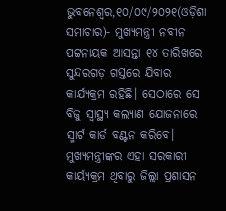ଭୁବନେଶ୍ୱର,୧୦/୦୯/୨୦୨୧(ଓଡ଼ିଶା ସମାଚାର)- ମୁଖ୍ୟମନ୍ତ୍ରୀ ନବୀନ ପଟ୍ଟନାୟକ ଆସନ୍ତା ୧୪ ତାରିଖରେ ସୁନ୍ଦରଗଡ଼ ଗସ୍ତରେ ଯିବାର କାର୍ଯ୍ୟକ୍ରମ ରହିଛି। ସେଠାରେ ସେ ବିଜୁ ସ୍ବାସ୍ଥ୍ୟ କଲ୍ୟାଣ ଯୋଜନାରେ ସ୍ମାର୍ଟ କାର୍ଡ ବଣ୍ଟନ କରିବେ। ମୁଖ୍ୟମନ୍ତ୍ରୀଙ୍କର ଏହା ସରକାରୀ କାର୍ୟ୍ୟକ୍ରମ ଥିବାରୁ ଜିଲ୍ଲା ପ୍ରଶାସନ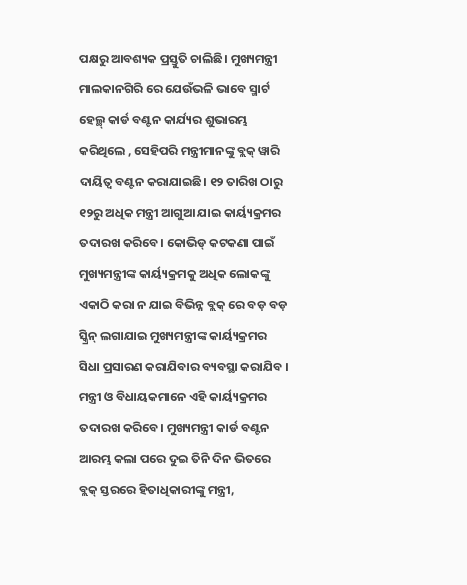ପକ୍ଷରୁ ଆବଶ୍ୟକ ପ୍ରସ୍ତୁତି ଚାଲିଛି। ମୁଖ୍ୟମନ୍ତ୍ରୀ ମାଲକାନଗିରି ରେ ଯେଉଁଭଳି ଭାବେ ସ୍ମାର୍ଟ ହେଲ୍ଥ୍ କାର୍ଡ ବଣ୍ଟନ କାର୍ଯ୍ୟର ଶୁଭାରମ୍ଭ କରିଥିଲେ , ସେହିପରି ମନ୍ତ୍ରୀମାନଙ୍କୁ ବ୍ଲକ୍ ୱାରି ଦାୟିତ୍ବ ବଣ୍ଟନ କରାଯାଇଛି। ୧୨ ତାରିଖ ଠାରୁ ୧୨ରୁ ଅଧିକ ମନ୍ତ୍ରୀ ଆଗୁଆ ଯାଇ କାର୍ୟ୍ୟକ୍ରମର ତଦାରଖ କରିବେ। କୋଭିଡ୍ କଟକଣା ପାଇଁ ମୁଖ୍ୟମନ୍ତ୍ରୀଙ୍କ କାର୍ୟ୍ୟକ୍ରମକୁ ଅଧିକ ଲୋକଙ୍କୁ ଏକାଠି କରା ନ ଯାଇ ବିଭିନ୍ନ ବ୍ଲକ୍ ରେ ବଡ଼ ବଡ଼ ସ୍କ୍ରିନ୍ ଲଗାଯାଇ ମୁଖ୍ୟମନ୍ତ୍ରୀଙ୍କ କାର୍ୟ୍ୟକ୍ରମର ସିଧା ପ୍ରସାରଣ କରାଯିବାର ବ୍ୟବସ୍ଥା କରାଯିବ । ମନ୍ତ୍ରୀ ଓ ବିଧାୟକମାନେ ଏହି କାର୍ୟ୍ୟକ୍ରମର ତଦାରଖ କରିବେ। ମୁଖ୍ୟମନ୍ତ୍ରୀ କାର୍ଡ ବଣ୍ଟନ ଆରମ୍ଭ କଲା ପରେ ଦୁଇ ତିନି ଦିନ ଭିତରେ ବ୍ଲକ୍ ସ୍ତରରେ ହିତାଧିକାରୀଙ୍କୁ ମନ୍ତ୍ରୀ,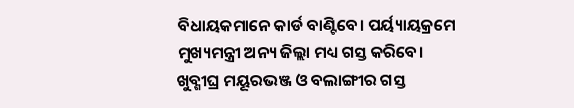ବିଧାୟକମାନେ କାର୍ଡ ବାଣ୍ଟିବେ। ପର୍ୟ୍ୟାୟକ୍ରମେ ମୁଖ୍ୟମନ୍ତ୍ରୀ ଅନ୍ୟ ଜିଲ୍ଲା ମଧ୍ୟ ଗସ୍ତ କରିବେ। ଖୁବ୍ଶୀଘ୍ର ମୟୂରଭଞ୍ଜ ଓ ବଲାଙ୍ଗୀର ଗସ୍ତ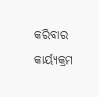କରିବାର କାର୍ୟ୍ୟକ୍ରମ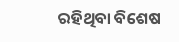ରହିଥିବା ବିଶେଷ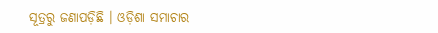ସୂତ୍ରରୁ ଜଣାପଡ଼ିଛି । ଓଡ଼ିଶା ସମାଚାର